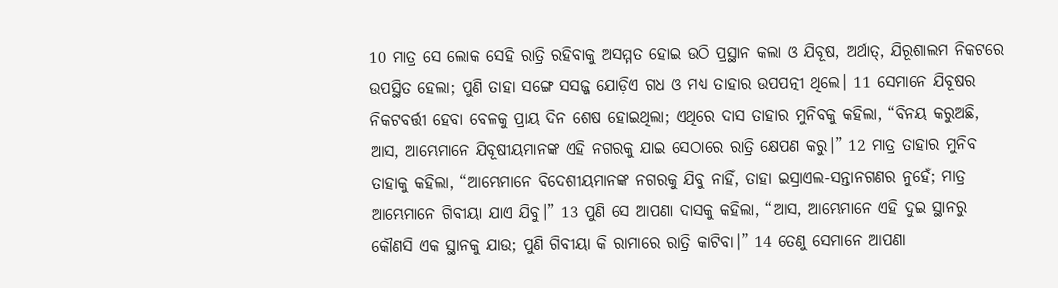10 ମାତ୍ର ସେ ଲୋକ ସେହି ରାତ୍ରି ରହିବାକୁ ଅସମ୍ମତ ହୋଇ ଉଠି ପ୍ରସ୍ଥାନ କଲା ଓ ଯିବୂଷ, ଅର୍ଥାତ୍, ଯିରୂଶାଲମ ନିକଟରେ ଉପସ୍ଥିତ ହେଲା; ପୁଣି ତାହା ସଙ୍ଗେ ସସଜ୍ଜ ଯୋଡ଼ିଏ ଗଧ ଓ ମଧ୍ୟ ତାହାର ଉପପତ୍ନୀ ଥିଲେ। 11 ସେମାନେ ଯିବୂଷର ନିକଟବର୍ତ୍ତୀ ହେବା ବେଳକୁ ପ୍ରାୟ ଦିନ ଶେଷ ହୋଇଥିଲା; ଏଥିରେ ଦାସ ତାହାର ମୁନିବକୁ କହିଲା, “ବିନୟ କରୁଅଛି, ଆସ, ଆମ୍ଭେମାନେ ଯିବୂଷୀୟମାନଙ୍କ ଏହି ନଗରକୁ ଯାଇ ସେଠାରେ ରାତ୍ରି କ୍ଷେପଣ କରୁ।” 12 ମାତ୍ର ତାହାର ମୁନିବ ତାହାକୁ କହିଲା, “ଆମ୍ଭେମାନେ ବିଦେଶୀୟମାନଙ୍କ ନଗରକୁ ଯିବୁ ନାହିଁ, ତାହା ଇସ୍ରାଏଲ-ସନ୍ତାନଗଣର ନୁହେଁ; ମାତ୍ର ଆମ୍ଭେମାନେ ଗିବୀୟା ଯାଏ ଯିବୁ।” 13 ପୁଣି ସେ ଆପଣା ଦାସକୁ କହିଲା, “ଆସ, ଆମ୍ଭେମାନେ ଏହି ଦୁଇ ସ୍ଥାନରୁ କୌଣସି ଏକ ସ୍ଥାନକୁ ଯାଉ; ପୁଣି ଗିବୀୟା କି ରାମାରେ ରାତ୍ରି କାଟିବା।” 14 ତେଣୁ ସେମାନେ ଆପଣା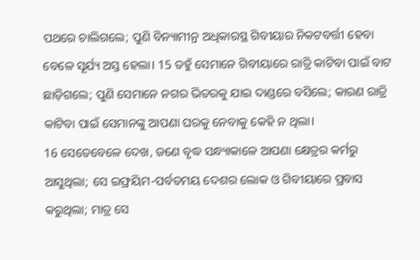ପଥରେ ଚାଲିଗଲେ; ପୁଣି ବିନ୍ୟାମୀନ୍ର ଅଧିକାରସ୍ଥ ଗିବୀୟାର ନିକଟବର୍ତ୍ତୀ ହେବା ବେଳେ ସୂର୍ଯ୍ୟ ଅସ୍ତ ହେଲା। 15 ତହୁଁ ସେମାନେ ଗିବୀୟାରେ ରାତ୍ରି କାଟିବା ପାଇଁ ବାଟ ଛାଡ଼ିଗଲେ; ପୁଣି ସେମାନେ ନଗର ଭିତରକୁ ଯାଇ ଦାଣ୍ଡରେ ବସିଲେ; କାରଣ ରାତ୍ରି କାଟିବା ପାଇଁ ସେମାନଙ୍କୁ ଆପଣା ଘରକୁ ନେବାକୁ କେହି ନ ଥିଲା।
16 ସେତେବେଳେ ଦେଖ, ଜଣେ ବୃଦ୍ଧ ସନ୍ଧ୍ୟାକାଳେ ଆପଣା କ୍ଷେତ୍ରର କର୍ମରୁ ଆସୁଥିଲା; ସେ ଇଫ୍ରୟିମ-ପର୍ବତମୟ ଦେଶର ଲୋକ ଓ ଗିବୀୟାରେ ପ୍ରବାସ କରୁଥିଲା; ମାତ୍ର ସେ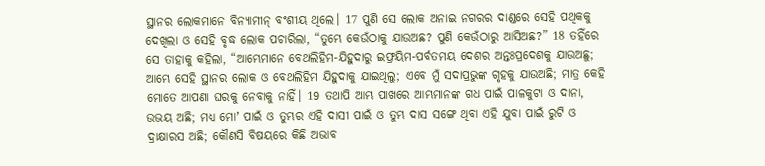ସ୍ଥାନର ଲୋକମାନେ ବିନ୍ୟାମୀନ୍ ବଂଶୀୟ ଥିଲେ। 17 ପୁଣି ସେ ଲୋକ ଅନାଇ ନଗରର ଦାଣ୍ଡରେ ସେହି ପଥିକକୁ ଦେଖିଲା ଓ ସେହି ବୃଦ୍ଧ ଲୋକ ପଚାରିଲା, “ତୁମ୍ଭେ କେଉଁଠାକୁ ଯାଉଅଛ? ପୁଣି କେଉଁଠାରୁ ଆସିଅଛ?” 18 ତହିଁରେ ସେ ତାହାକୁ କହିଲା, “ଆମ୍ଭେମାନେ ବେଥଲିହିମ-ଯିହୁଦାରୁ ଇଫ୍ରୟିମ-ପର୍ବତମୟ ଦେଶର ଅନ୍ତଃପ୍ରଦେଶକୁ ଯାଉଅଛୁ; ଆମ୍ଭେ ସେହି ସ୍ଥାନର ଲୋକ ଓ ବେଥଲିହିମ ଯିହୁଦାକୁ ଯାଇଥିଲୁ; ଏବେ ମୁଁ ସଦାପ୍ରଭୁଙ୍କ ଗୃହକୁ ଯାଉଅଛି; ମାତ୍ର କେହି ମୋତେ ଆପଣା ଘରକୁ ନେବାକୁ ନାହିଁ। 19 ତଥାପି ଆମ୍ଭ ପାଖରେ ଆମ୍ଭମାନଙ୍କ ଗଧ ପାଇଁ ପାଳକୁଟା ଓ ଦାନା, ଉଭୟ ଅଛି; ମଧ୍ୟ ମୋʼ ପାଇଁ ଓ ତୁମ୍ଭର ଏହି ଦାସୀ ପାଇଁ ଓ ତୁମ୍ଭ ଦାସ ସଙ୍ଗେ ଥିବା ଏହି ଯୁବା ପାଇଁ ରୁଟି ଓ ଦ୍ରାକ୍ଷାରସ ଅଛି; କୌଣସି ବିଷୟରେ କିଛି ଅଭାବ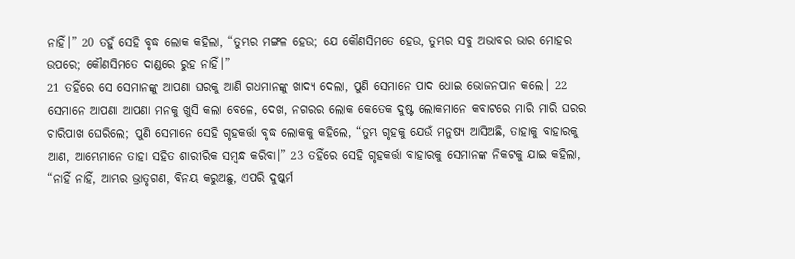ନାହିଁ।” 20 ତହୁଁ ସେହି ବୃଦ୍ଧ ଲୋକ କହିଲା, “ତୁମ୍ଭର ମଙ୍ଗଳ ହେଉ; ଯେ କୌଣସିମତେ ହେଉ, ତୁମ୍ଭର ସବୁ ଅଭାବର ଭାର ମୋହର ଉପରେ; କୌଣସିମତେ ଦାଣ୍ଡରେ ରୁହ ନାହିଁ।”
21 ତହିଁରେ ସେ ସେମାନଙ୍କୁ ଆପଣା ଘରକୁ ଆଣି ଗଧମାନଙ୍କୁ ଖାଦ୍ୟ ଦେଲା, ପୁଣି ସେମାନେ ପାଦ ଧୋଇ ଭୋଜନପାନ କଲେ। 22 ସେମାନେ ଆପଣା ଆପଣା ମନକୁ ଖୁସି କଲା ବେଳେ, ଦେଖ, ନଗରର ଲୋକ କେତେକ ଦୁଷ୍ଟ ଲୋକମାନେ କବାଟରେ ମାରି ମାରି ଘରର ଚାରିପାଖ ଘେରିଲେ; ପୁଣି ସେମାନେ ସେହି ଗୃହକର୍ତ୍ତା ବୃଦ୍ଧ ଲୋକକୁ କହିଲେ, “ତୁମ୍ଭ ଗୃହକୁ ଯେଉଁ ମନୁଷ୍ୟ ଆସିଅଛି, ତାହାକୁ ବାହାରକୁ ଆଣ, ଆମ୍ଭେମାନେ ତାହା ସହିତ ଶାରୀରିକ ସମ୍ବନ୍ଧ କରିବା।” 23 ତହିଁରେ ସେହି ଗୃହକର୍ତ୍ତା ବାହାରକୁ ସେମାନଙ୍କ ନିକଟକୁ ଯାଇ କହିଲା, “ନାହିଁ ନାହିଁ, ଆମ୍ଭର ଭ୍ରାତୃଗଣ, ବିନୟ କରୁଅଛୁ, ଏପରି ଦୁଷ୍କର୍ମ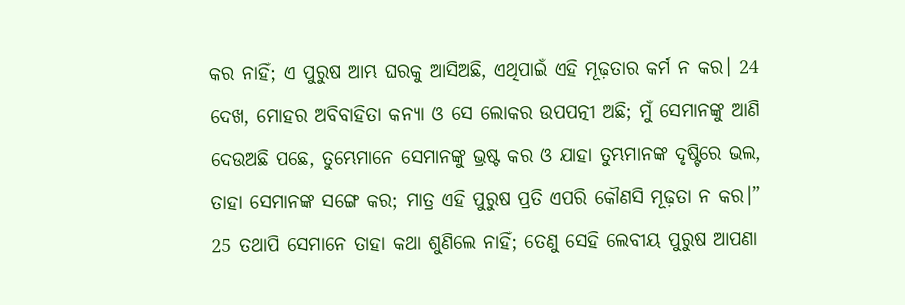କର ନାହିଁ; ଏ ପୁରୁଷ ଆମ୍ଭ ଘରକୁ ଆସିଅଛି, ଏଥିପାଇଁ ଏହି ମୂଢ଼ତାର କର୍ମ ନ କର। 24 ଦେଖ, ମୋହର ଅବିବାହିତା କନ୍ୟା ଓ ସେ ଲୋକର ଉପପତ୍ନୀ ଅଛି; ମୁଁ ସେମାନଙ୍କୁ ଆଣି ଦେଉଅଛି ପଛେ, ତୁମ୍ଭେମାନେ ସେମାନଙ୍କୁ ଭ୍ରଷ୍ଟ କର ଓ ଯାହା ତୁମ୍ଭମାନଙ୍କ ଦୃଷ୍ଟିରେ ଭଲ, ତାହା ସେମାନଙ୍କ ସଙ୍ଗେ କର; ମାତ୍ର ଏହି ପୁରୁଷ ପ୍ରତି ଏପରି କୌଣସି ମୂଢ଼ତା ନ କର।” 25 ତଥାପି ସେମାନେ ତାହା କଥା ଶୁଣିଲେ ନାହିଁ; ତେଣୁ ସେହି ଲେବୀୟ ପୁରୁଷ ଆପଣା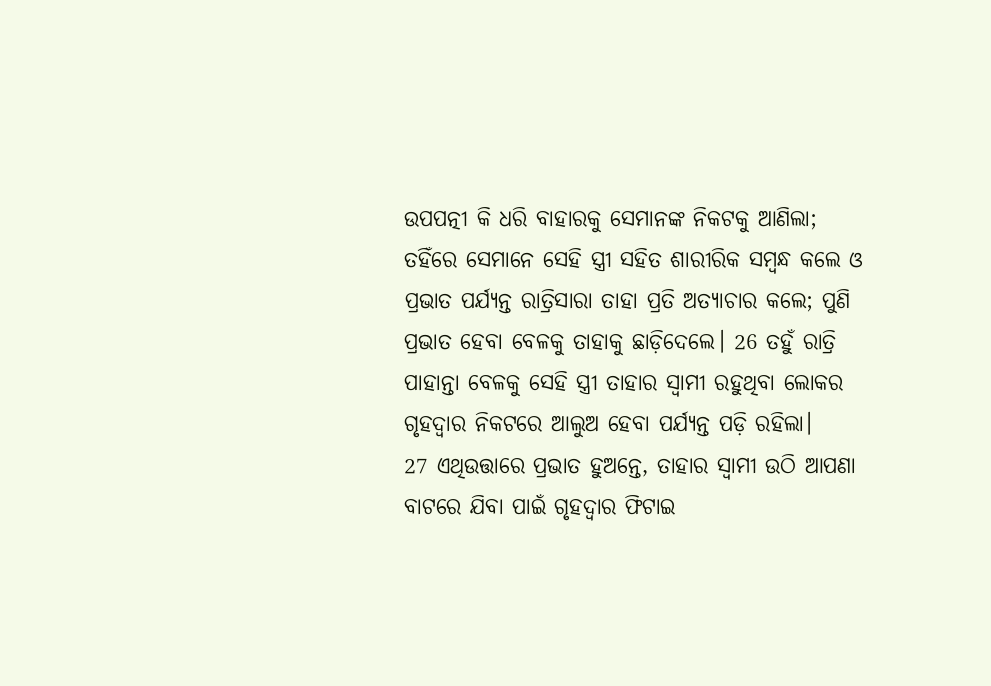ଉପପତ୍ନୀ କି ଧରି ବାହାରକୁ ସେମାନଙ୍କ ନିକଟକୁ ଆଣିଲା; ତହିଁରେ ସେମାନେ ସେହି ସ୍ତ୍ରୀ ସହିତ ଶାରୀରିକ ସମ୍ବନ୍ଧ କଲେ ଓ ପ୍ରଭାତ ପର୍ଯ୍ୟନ୍ତ ରାତ୍ରିସାରା ତାହା ପ୍ରତି ଅତ୍ୟାଚାର କଲେ; ପୁଣି ପ୍ରଭାତ ହେବା ବେଳକୁ ତାହାକୁ ଛାଡ଼ିଦେଲେ। 26 ତହୁଁ ରାତ୍ରି ପାହାନ୍ତା ବେଳକୁ ସେହି ସ୍ତ୍ରୀ ତାହାର ସ୍ୱାମୀ ରହୁଥିବା ଲୋକର ଗୃହଦ୍ୱାର ନିକଟରେ ଆଲୁଅ ହେବା ପର୍ଯ୍ୟନ୍ତ ପଡ଼ି ରହିଲା।
27 ଏଥିଉତ୍ତାରେ ପ୍ରଭାତ ହୁଅନ୍ତେ, ତାହାର ସ୍ୱାମୀ ଉଠି ଆପଣା ବାଟରେ ଯିବା ପାଇଁ ଗୃହଦ୍ୱାର ଫିଟାଇ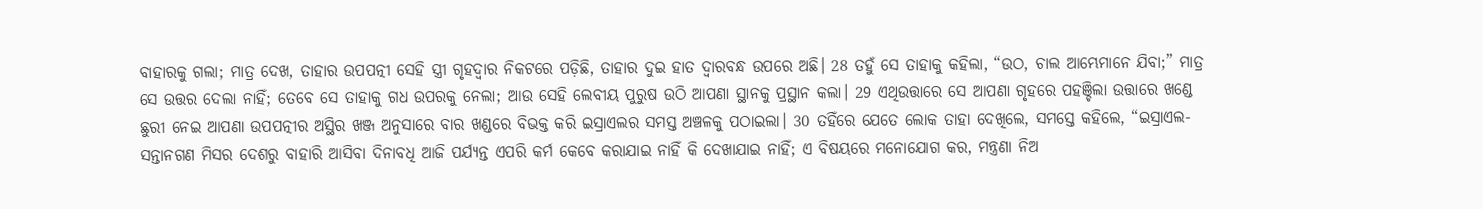ବାହାରକୁ ଗଲା; ମାତ୍ର ଦେଖ, ତାହାର ଉପପତ୍ନୀ ସେହି ସ୍ତ୍ରୀ ଗୃହଦ୍ୱାର ନିକଟରେ ପଡ଼ିଛି, ତାହାର ଦୁଇ ହାତ ଦ୍ୱାରବନ୍ଧ ଉପରେ ଅଛି। 28 ତହୁଁ ସେ ତାହାକୁ କହିଲା, “ଉଠ, ଚାଲ ଆମ୍ଭେମାନେ ଯିବା;” ମାତ୍ର ସେ ଉତ୍ତର ଦେଲା ନାହିଁ; ତେବେ ସେ ତାହାକୁ ଗଧ ଉପରକୁ ନେଲା; ଆଉ ସେହି ଲେବୀୟ ପୁରୁଷ ଉଠି ଆପଣା ସ୍ଥାନକୁ ପ୍ରସ୍ଥାନ କଲା। 29 ଏଥିଉତ୍ତାରେ ସେ ଆପଣା ଗୃହରେ ପହଞ୍ଚିଲା ଉତ୍ତାରେ ଖଣ୍ଡେ ଛୁରୀ ନେଇ ଆପଣା ଉପପତ୍ନୀର ଅସ୍ଥିର ଖଞ୍ଜ ଅନୁସାରେ ବାର ଖଣ୍ଡରେ ବିଭକ୍ତ କରି ଇସ୍ରାଏଲର ସମସ୍ତ ଅଞ୍ଚଳକୁ ପଠାଇଲା। 30 ତହିଁରେ ଯେତେ ଲୋକ ତାହା ଦେଖିଲେ, ସମସ୍ତେ କହିଲେ, “ଇସ୍ରାଏଲ-ସନ୍ତାନଗଣ ମିସର ଦେଶରୁ ବାହାରି ଆସିବା ଦିନାବଧି ଆଜି ପର୍ଯ୍ୟନ୍ତ ଏପରି କର୍ମ କେବେ କରାଯାଇ ନାହିଁ କି ଦେଖାଯାଇ ନାହିଁ; ଏ ବିଷୟରେ ମନୋଯୋଗ କର, ମନ୍ତ୍ରଣା ନିଅ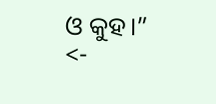ଓ କୁହ।”
<-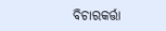ବିଚାରକର୍ତ୍ତା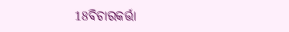18ବିଚାରକର୍ତ୍ତା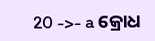20 ->- a କ୍ରୋଧ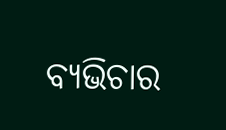ବ୍ୟଭିଚାର